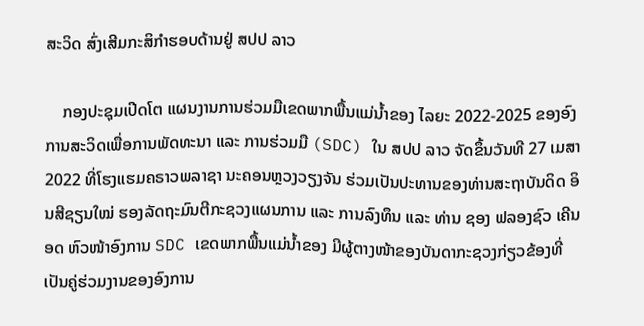ສະວິດ ສົ່ງເສີມກະສິກຳຮອບດ້ານຢູ່ ສປປ ລາວ

    ກອງປະຊຸມເປີດໂຕ ແຜນງານການຮ່ວມມືເຂດພາກພື້ນແມ່ນໍ້າຂອງ ໄລຍະ 2022-2025 ຂອງອົງການສະວິດເພື່ອການພັດທະນາ ແລະ ການຮ່ວມມື (SDC) ໃນ ສປປ ລາວ ຈັດຂຶ້ນວັນທີ 27 ເມສາ 2022 ທີ່ໂຮງແຮມຄຣາວພລາຊາ ນະຄອນຫຼວງວຽງຈັນ ຮ່ວມເປັນປະທານຂອງທ່ານສະຖາບັນດິດ ອິນສີຊຽນໃໝ່ ຮອງລັດຖະມົນຕີກະຊວງແຜນການ ແລະ ການລົງທຶນ ແລະ ທ່ານ ຊອງ ຟລອງຊົວ ເຄີນອດ ຫົວໜ້າອົງການ SDC ເຂດພາກພື້ນແມ່ນໍ້າຂອງ ມີຜູ້ຕາງໜ້າຂອງບັນດາກະຊວງກ່ຽວຂ້ອງທີ່ເປັນຄູ່ຮ່ວມງານຂອງອົງການ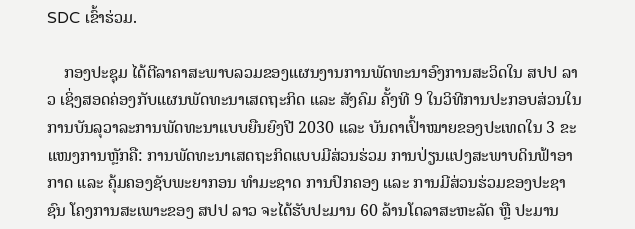SDC ເຂົ້າຮ່ວມ.

    ກອງປະຊຸມ ໄດ້ຕີລາຄາສະພາບລວມຂອງແຜນງານການພັດທະນາອົງການສະວິດໃນ ສປປ ລາວ ເຊິ່ງສອດຄ່ອງກັບແຜນພັດທະນາເສດຖະກິດ ແລະ ສັງຄົມ ຄັ້ງທີ 9 ໃນວິທີການປະກອບສ່ວນໃນການບັນລຸວາລະການພັດທະນາແບບຍືນຍົງປີ 2030 ແລະ ບັນດາເປົ້າໝາຍຂອງປະເທດໃນ 3 ຂະແໜງການຫຼັກຄື: ການພັດທະນາເສດຖະກິດແບບມີສ່ວນຮ່ວມ ການປ່ຽນແປງສະພາບດິນຟ້າອາກາດ ແລະ ຄຸ້ມຄອງຊັບພະຍາກອນ ທໍາມະຊາດ ການປົກຄອງ ແລະ ການມີສ່ວນຮ່ວມຂອງປະຊາຊົນ ໂຄງການສະເພາະຂອງ ສປປ ລາວ ຈະໄດ້ຮັບປະມານ 60 ລ້ານໂດລາສະຫະລັດ ຫຼື ປະມານ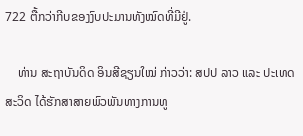722 ຕື້ກວ່າກີບຂອງງົບປະມານທັງໝົດທີ່ມີຢູ່.

    ທ່ານ ສະຖາບັນດິດ ອິນສີຊຽນໃໝ່ ກ່າວວ່າ: ສປປ ລາວ ແລະ ປະເທດສະວິດ ໄດ້ຮັກສາສາຍພົວພັນທາງການທູ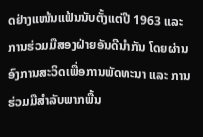ດຢ່າງແໜ້ນແຟ້ນນັບຕັ້ງແຕ່ປີ 1963 ແລະ ການຮ່ວມມືສອງຝ່າຍອັນດີນໍາກັນ ໂດຍຜ່ານອົງການສະວິດເພື່ອການພັດທະນາ ແລະ ການຮ່ວມມືສໍາລັບພາກພື້ນ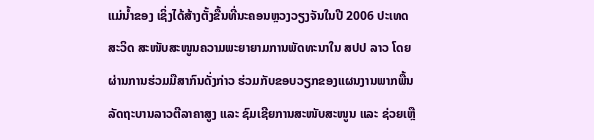ແມ່ນໍ້າຂອງ ເຊິ່ງໄດ້ສ້າງຕັ້ງຂື້ນທີ່ນະຄອນຫຼວງວຽງຈັນໃນປີ 2006 ປະເທດສະວິດ ສະໜັບສະໜູນຄວາມພະຍາຍາມການພັດທະນາໃນ ສປປ ລາວ ໂດຍຜ່ານການຮ່ວມມືສາກົນດັ່ງກ່າວ ຮ່ວມກັບຂອບວຽກຂອງແຜນງານພາກພື້ນ ລັດຖະບານລາວຕີລາຄາສູງ ແລະ ຊົມເຊີຍການສະໜັບສະໜູນ ແລະ ຊ່ວຍເຫຼື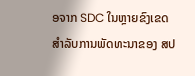ອຈາກ SDC ໃນຫຼາຍຂົງເຂດ ສໍາລັບການພັດທະນາຂອງ ສປ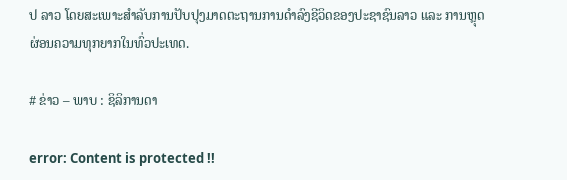ປ ລາວ ໂດຍສະເພາະສໍາລັບການປັບປຸງມາດຕະຖານການດໍາລົງຊີວິດຂອງປະຊາຊົນລາວ ແລະ ການຫຼຸດຜ່ອນຄວາມທຸກຍາກໃນທົ່ວປະເທດ.

# ຂ່າວ – ພາບ : ຊິລິການດາ

error: Content is protected !!